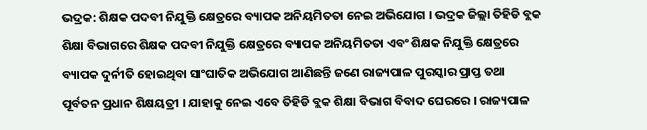ଭଦ୍ରକ: ଶିକ୍ଷକ ପଦବୀ ନିଯୁକ୍ତି କ୍ଷେତ୍ରରେ ବ୍ୟାପକ ଅନିୟମିତତା ନେଇ ଅଭିଯୋଗ । ଭଦ୍ରକ ଜିଲ୍ଲା ତିହିଡି ବ୍ଲକ ଶିକ୍ଷା ବିଭାଗରେ ଶିକ୍ଷକ ପଦବୀ ନିଯୁକ୍ତି କ୍ଷେତ୍ରରେ ବ୍ୟାପକ ଅନିୟମିତତା ଏବଂ ଶିକ୍ଷକ ନିଯୁକ୍ତି କ୍ଷେତ୍ରରେ ବ୍ୟାପକ ଦୁର୍ନୀତି ହୋଇଥିବା ସାଂଘାତିକ ଅଭିଯୋଗ ଆଣିଛନ୍ତି ଜଣେ ରାଜ୍ୟପାଳ ପୁରସ୍କାର ପ୍ରାପ୍ତ ତଥା ପୂର୍ବତନ ପ୍ରଧାନ ଶିକ୍ଷୟତ୍ରୀ । ଯାହାକୁ ନେଇ ଏବେ ତିହିଡି ବ୍ଲକ ଶିକ୍ଷା ବିଭାଗ ବିବାଦ ଘେରରେ । ରାଜ୍ୟପାଳ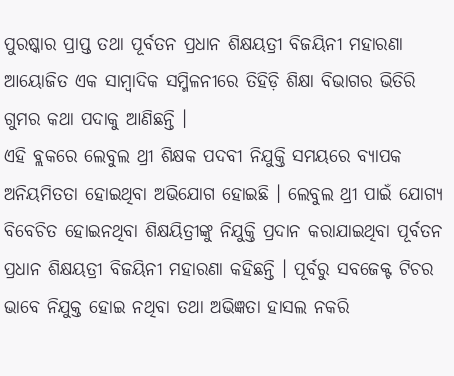ପୁରଷ୍କାର ପ୍ରାପ୍ତ ତଥା ପୂର୍ବତନ ପ୍ରଧାନ ଶିକ୍ଷୟତ୍ରୀ ବିଜୟିନୀ ମହାରଣା ଆୟୋଜିତ ଏକ ସାମ୍ବାଦିକ ସମ୍ମିଳନୀରେ ତିହିଡ଼ି ଶିକ୍ଷା ବିଭାଗର ଭିତିରି ଗୁମର କଥା ପଦାକୁ ଆଣିଛନ୍ତି ।
ଏହି ବ୍ଲକରେ ଲେବୁଲ ଥ୍ରୀ ଶିକ୍ଷକ ପଦବୀ ନିଯୁକ୍ତି ସମୟରେ ବ୍ୟାପକ ଅନିୟମିତତା ହୋଇଥିବା ଅଭିଯୋଗ ହୋଇଛି । ଲେବୁଲ ଥ୍ରୀ ପାଇଁ ଯୋଗ୍ୟ ବିବେଚିତ ହୋଇନଥିବା ଶିକ୍ଷୟିତ୍ରୀଙ୍କୁ ନିଯୁକ୍ତି ପ୍ରଦାନ କରାଯାଇଥିବା ପୂର୍ବତନ ପ୍ରଧାନ ଶିକ୍ଷୟତ୍ରୀ ବିଜୟିନୀ ମହାରଣା କହିଛନ୍ତି । ପୂର୍ବରୁ ସବଜେକ୍ଟ ଟିଚର ଭାବେ ନିଯୁକ୍ତ ହୋଇ ନଥିବା ତଥା ଅଭିଜ୍ଞତା ହାସଲ ନକରି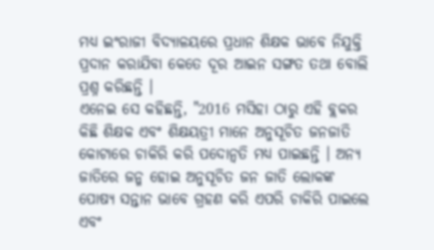ମଧ୍ୟ ଇଂରାଜୀ ବିଦ୍ୟାଳୟରେ ପ୍ରଧାନ ଶିକ୍ଷକ ଭାବେ ନିଯୁକ୍ତି ପ୍ରଦାନ କରାଯିବା କେତେ ଦୂର ଆଇନ ସଙ୍ଗତ ତଥା ବୋଲି ପ୍ରଶ୍ନ କରିଛନ୍ତି ।
ଏନେଇ ସେ କହିଛନ୍ତି, "2016 ମସିହା ଠାରୁ ଏହି ବ୍ଲକର କିଛି ଶିକ୍ଷକ ଏବଂ ଶିକ୍ଷୟତ୍ରୀ ମାନେ ଅନୁସୂଚିତ ଜନଜାତି କୋଟାରେ ଚାକିରି କରି ପଦୋନ୍ୱତି ମଧ୍ୟ ପାଇଛନ୍ତି । ଅନ୍ୟ ଜାତିରେ ଜନ୍ମ ହୋଇ ଅନୁସୂଚିତ ଜନ ଜାତି ଲୋକଙ୍କ ପୋଷ୍ୟ ସନ୍ତାନ ଭାବେ ଗ୍ରହଣ କରି ଏପରି ଚାକିରି ପାଇଲେ ଏବଂ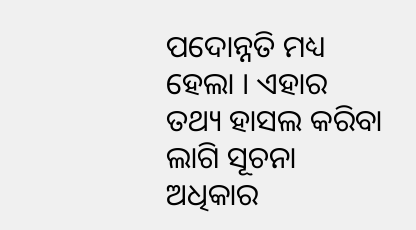ପଦୋନ୍ନତି ମଧ୍ୟ ହେଲା । ଏହାର ତଥ୍ୟ ହାସଲ କରିବା ଲାଗି ସୂଚନା ଅଧିକାର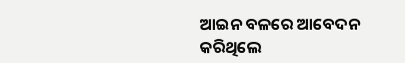ଆଇନ ବଳରେ ଆବେଦନ କରିଥିଲେ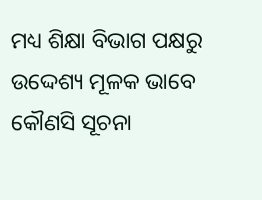ମଧ୍ୟ ଶିକ୍ଷା ବିଭାଗ ପକ୍ଷରୁ ଉଦ୍ଦେଶ୍ୟ ମୂଳକ ଭାବେ କୌଣସି ସୂଚନା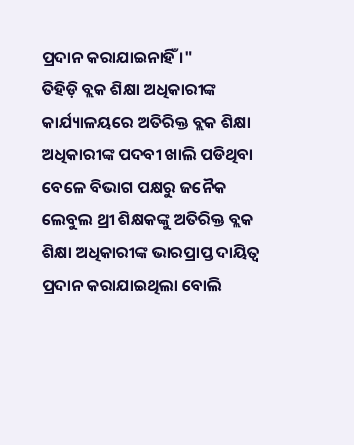ପ୍ରଦାନ କରାଯାଇନାହିଁ ।"
ତିହିଡ଼ି ବ୍ଲକ ଶିକ୍ଷା ଅଧିକାରୀଙ୍କ କାର୍ଯ୍ୟାଳୟରେ ଅତିରିକ୍ତ ବ୍ଲକ ଶିକ୍ଷା ଅଧିକାରୀଙ୍କ ପଦବୀ ଖାଲି ପଡିଥିବା ବେଳେ ବିଭାଗ ପକ୍ଷରୁ ଜନୈକ ଲେବୁଲ ଥ୍ରୀ ଶିକ୍ଷକଙ୍କୁ ଅତିରିକ୍ତ ବ୍ଲକ ଶିକ୍ଷା ଅଧିକାରୀଙ୍କ ଭାରପ୍ରାପ୍ତ ଦାୟିତ୍ୱ ପ୍ରଦାନ କରାଯାଇଥିଲା ବୋଲି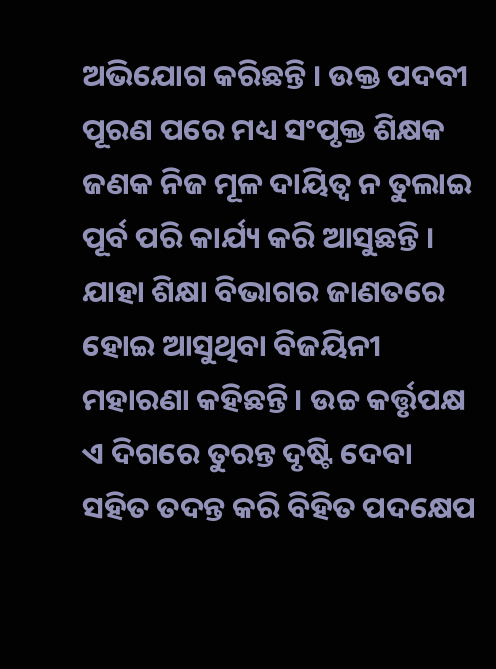ଅଭିଯୋଗ କରିଛନ୍ତି । ଉକ୍ତ ପଦବୀ ପୂରଣ ପରେ ମଧ୍ୟ ସଂପୃକ୍ତ ଶିକ୍ଷକ ଜଣକ ନିଜ ମୂଳ ଦାୟିତ୍ୱ ନ ତୁଲାଇ ପୂର୍ବ ପରି କାର୍ଯ୍ୟ କରି ଆସୁଛନ୍ତି । ଯାହା ଶିକ୍ଷା ବିଭାଗର ଜାଣତରେ ହୋଇ ଆସୁଥିବା ବିଜୟିନୀ ମହାରଣା କହିଛନ୍ତି । ଉଚ୍ଚ କର୍ତ୍ତୃପକ୍ଷ ଏ ଦିଗରେ ତୁରନ୍ତ ଦୃଷ୍ଟି ଦେବା ସହିତ ତଦନ୍ତ କରି ବିହିତ ପଦକ୍ଷେପ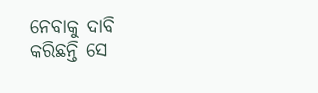ନେବାକୁ ଦାବି କରିଛନ୍ତି ସେ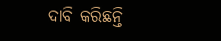ଦାବି କରିଛନ୍ତି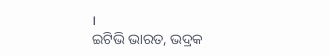।
ଇଟିଭି ଭାରତ, ଭଦ୍ରକ